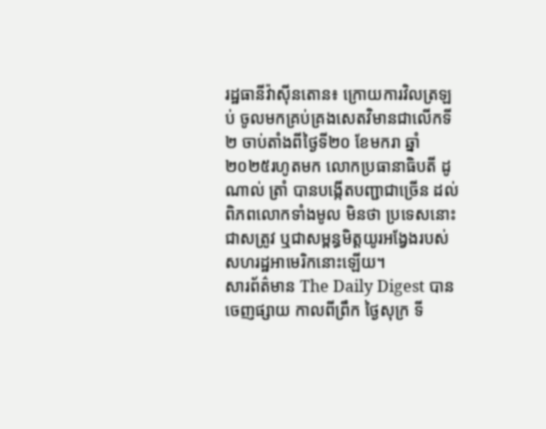រដ្ឋធានីវ៉ាស៊ីនតោន៖ ក្រោយការវិលត្រឡប់ ចូលមកគ្រប់គ្រងសេតវិមានជាលើកទី២ ចាប់តាំងពីថ្ងៃទី២០ ខែមករា ឆ្នាំ២០២៥រហូតមក លោកប្រធានាធិបតី ដូណាល់ ត្រាំ បានបង្កើតបញ្ជាជាច្រើន ដល់ពិភពលោកទាំងមូល មិនថា ប្រទេសនោះជាសត្រូវ ឬជាសម្ពន្ធមិត្តយូរអង្វែងរបស់សហរដ្ឋអាមេរិកនោះឡើយ។
សារព័ត៌មាន The Daily Digest បានចេញផ្សាយ កាលពីព្រឹក ថ្ងៃសុក្រ ទី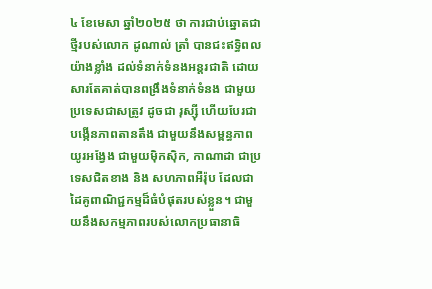៤ ខែមេសា ឆ្នាំ២០២៥ ថា ការជាប់ឆ្នោតជាថ្មីរបស់លោក ដូណាល់ ត្រាំ បានជះឥទ្ធិពលយ៉ាងខ្លាំង ដល់ទំនាក់ទំនងអន្តរជាតិ ដោយសារតែគាត់បានពង្រឹងទំនាក់ទំនង ជាមួយប្រទេសជាសត្រូវ ដូចជា រុស្ស៊ី ហើយបែរជាបង្កើនភាពតានតឹង ជាមួយនឹងសម្ពន្ធភាពយូរអង្វែង ជាមួយម៉ិកស៊ិក, កាណាដា ជាប្រទេសជិតខាង និង សហភាពអឺរ៉ុប ដែលជាដៃគូពាណិជ្ជកម្មដ៏ធំបំផុតរបស់ខ្លួន។ ជាមួយនឹងសកម្មភាពរបស់លោកប្រធានាធិ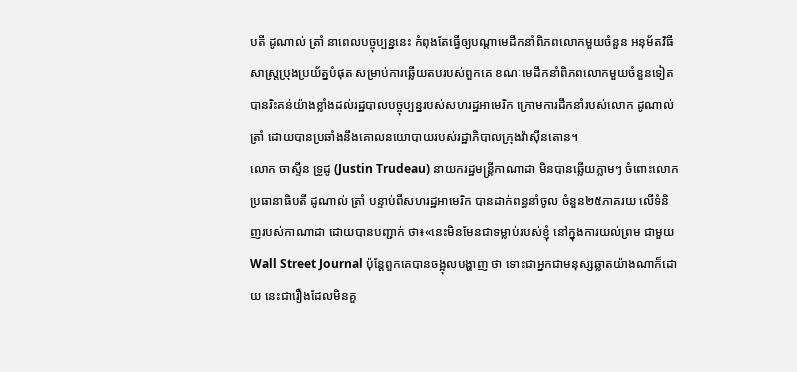បតី ដូណាល់ ត្រាំ នាពេលបច្ចុប្បន្ននេះ កំពុងតែធ្វើឲ្យបណ្ដាមេដឹកនាំពិភពលោកមួយចំនួន អនុម័តវិធីសាស្រ្តប្រុងប្រយ័ត្នបំផុត សម្រាប់ការឆ្លើយតបរបស់ពួកគេ ខណៈមេដឹកនាំពិភពលោកមួយចំនួនទៀត បានរិះគន់យ៉ាងខ្លាំងដល់រដ្ឋបាលបច្ចុប្បន្នរបស់សហរដ្ឋអាមេរិក ក្រោមការដឹកនាំរបស់លោក ដូណាល់ ត្រាំ ដោយបានប្រឆាំងនឹងគោលនយោបាយរបស់រដ្ឋាភិបាលក្រុងវ៉ាស៊ីនតោន។
លោក ចាស្ទីន ទ្រូដូ (Justin Trudeau) នាយករដ្ឋមន្រ្ដីកាណាដា មិនបានឆ្លើយភ្លាមៗ ចំពោះលោកប្រធានាធិបតី ដូណាល់ ត្រាំ បន្ទាប់ពីសហរដ្ឋអាមេរិក បានដាក់ពន្ធនាំចូល ចំនួន២៥ភាគរយ លើទំនិញរបស់កាណាដា ដោយបានបញ្ជាក់ ថា៖«នេះមិនមែនជាទម្លាប់របស់ខ្ញុំ នៅក្នុងការយល់ព្រម ជាមួយ Wall Street Journal ប៉ុន្តែពួកគេបានចង្អុលបង្ហាញ ថា ទោះជាអ្នកជាមនុស្សឆ្លាតយ៉ាងណាក៏ដោយ នេះជារឿងដែលមិនគួ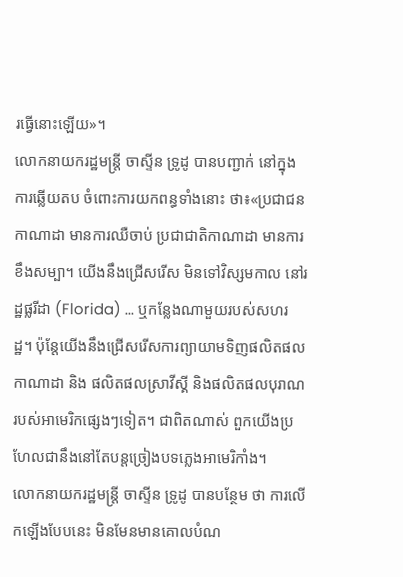រធ្វើនោះឡើយ»។
លោកនាយករដ្ឋមន្រ្ដី ចាស្ទីន ទ្រូដូ បានបញ្ជាក់ នៅក្នុងការឆ្លើយតប ចំពោះការយកពន្ធទាំងនោះ ថា៖«ប្រជាជនកាណាដា មានការឈឺចាប់ ប្រជាជាតិកាណាដា មានការខឹងសម្បា។ យើងនឹងជ្រើសរើស មិនទៅវិស្សមកាល នៅរដ្ឋផ្លរីដា (Florida) ... ឬកន្លែងណាមួយរបស់សហរដ្ឋ។ ប៉ុន្ដែយើងនឹងជ្រើសរើសការព្យាយាមទិញផលិតផលកាណាដា និង ផលិតផលស្រាវីស្គី និងផលិតផលបុរាណរបស់អាមេរិកផ្សេងៗទៀត។ ជាពិតណាស់ ពួកយើងប្រហែលជានឹងនៅតែបន្តច្រៀងបទភ្លេងអាមេរិកាំង។
លោកនាយករដ្ឋមន្រ្ដី ចាស្ទីន ទ្រូដូ បានបន្ថែម ថា ការលើកឡើងបែបនេះ មិនមែនមានគោលបំណ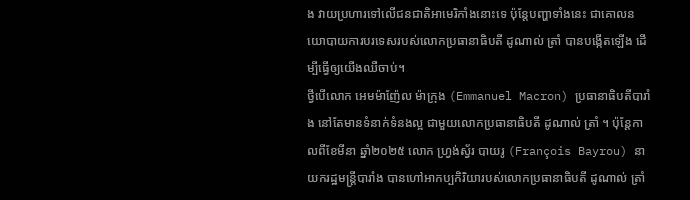ង វាយប្រហារទៅលើជនជាតិអាមេរិកាំងនោះទេ ប៉ុន្តែបញ្ហាទាំងនេះ ជាគោលនយោបាយការបរទេសរបស់លោកប្រធានាធិបតី ដូណាល់ ត្រាំ បានបង្កើតឡើង ដើម្បីធ្វើឲ្យយើងឈឺចាប់។
ថ្វីបើលោក អេមម៉ាញ៉ែល ម៉ាក្រុង (Emmanuel Macron) ប្រធានាធិបតីបារាំង នៅតែមានទំនាក់ទំនងល្អ ជាមួយលោកប្រធានាធិបតី ដូណាល់ ត្រាំ ។ ប៉ុន្ដែកាលពីខែមីនា ឆ្នាំ២០២៥ លោក ហ្វ្រង់ស្វ័រ បាយរូ (François Bayrou) នាយករដ្ឋមន្រ្ដីបារាំង បានហៅអាកប្បកិរិយារបស់លោកប្រធានាធិបតី ដូណាល់ ត្រាំ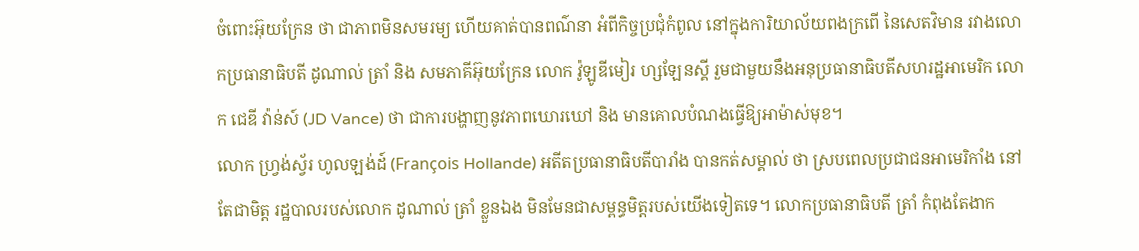ចំពោះអ៊ុយក្រែន ថា ជាភាពមិនសមរម្យ ហើយគាត់បានពណ៌នា អំពីកិច្ចប្រជុំកំពូល នៅក្នុងការិយាល័យពងក្រពើ នៃសេតវិមាន រវាងលោកប្រធានាធិបតី ដូណាល់ ត្រាំ និង សមភាគីអ៊ុយក្រែន លោក វ៉ូឡូឌីមៀរ ហ្សឡែនស្គី រួមជាមួយនឹងអនុប្រធានាធិបតីសហរដ្ឋអាមេរិក លោក ជេឌី វ៉ាន់ស៍ (JD Vance) ថា ជាការបង្ហាញនូវភាពឃោរឃៅ និង មានគោលបំណងធ្វើឱ្យអាម៉ាស់មុខ។
លោក ហ្វ្រង់ស្វ័រ ហូលឡង់ដ៍ (François Hollande) អតីតប្រធានាធិបតីបារាំង បានកត់សម្គាល់ ថា ស្របពេលប្រជាជនអាមេរិកាំង នៅតែជាមិត្ត រដ្ឋបាលរបស់លោក ដូណាល់ ត្រាំ ខ្លួនឯង មិនមែនជាសម្ពន្ធមិត្តរបស់យើងទៀតទេ។ លោកប្រធានាធិបតី ត្រាំ កំពុងតែងាក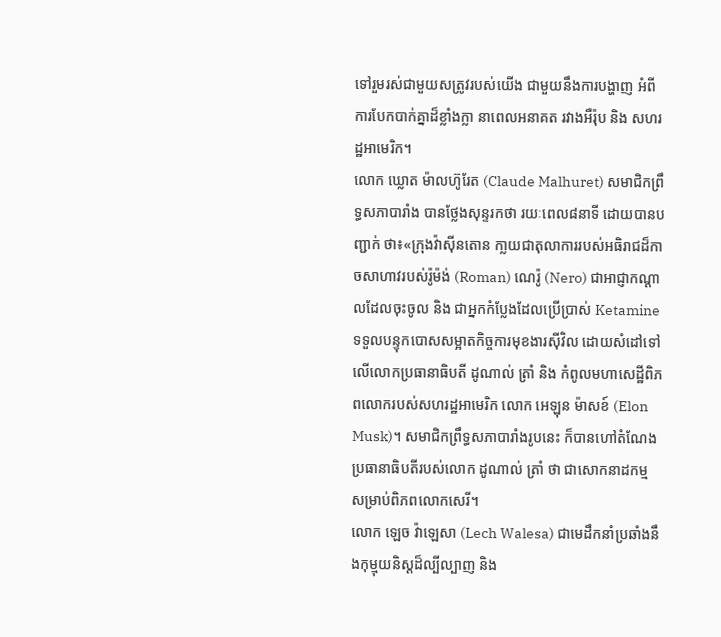ទៅរួមរស់ជាមួយសត្រូវរបស់យើង ជាមួយនឹងការបង្ហាញ អំពីការបែកបាក់គ្នាដ៏ខ្លាំងក្លា នាពេលអនាគត រវាងអឺរ៉ុប និង សហរដ្ឋអាមេរិក។
លោក ឃ្លោត ម៉ាលហ៊ូរែត (Claude Malhuret) សមាជិកព្រឹទ្ធសភាបារាំង បានថ្លែងសុន្ទរកថា រយៈពេល៨នាទី ដោយបានបញ្ជាក់ ថា៖«ក្រុងវ៉ាស៊ីនតោន កា្លយជាតុលាការរបស់អធិរាជដ៏កាចសាហាវរបស់រ៉ូម៉ង់ (Roman) ណេរ៉ូ (Nero) ជាអាជ្ញាកណ្តាលដែលចុះចូល និង ជាអ្នកកំប្លែងដែលប្រើប្រាស់ Ketamine ទទួលបន្ទុកបោសសម្អាតកិច្ចការមុខងារស៊ីវិល ដោយសំដៅទៅលើលោកប្រធានាធិបតី ដូណាល់ ត្រាំ និង កំពូលមហាសេដ្ឋីពិភពលោករបស់សហរដ្ឋអាមេរិក លោក អេឡុន ម៉ាសខ៍ (Elon Musk)។ សមាជិកព្រឹទ្ធសភាបារាំងរូបនេះ ក៏បានហៅតំណែងប្រធានាធិបតីរបស់លោក ដូណាល់ ត្រាំ ថា ជាសោកនាដកម្ម សម្រាប់ពិភពលោកសេរី។
លោក ឡេច វ៉ាឡេសា (Lech Walesa) ជាមេដឹកនាំប្រឆាំងនឹងកុម្មុយនិស្ដដ៏ល្បីល្បាញ និង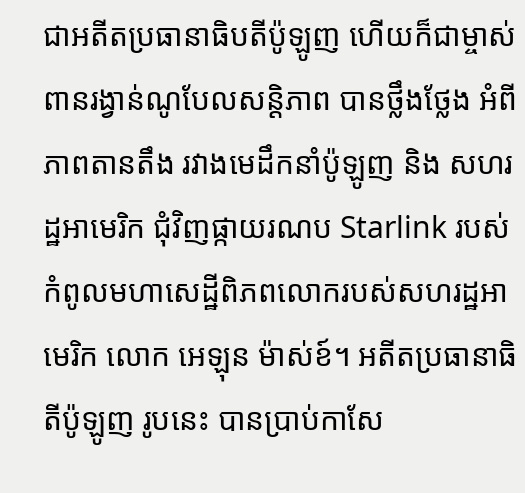ជាអតីតប្រធានាធិបតីប៉ូឡូញ ហើយក៏ជាម្ចាស់ពានរង្វាន់ណូបែលសន្ដិភាព បានថ្លឹងថ្លែង អំពីភាពតានតឹង រវាងមេដឹកនាំប៉ូឡូញ និង សហរដ្ឋអាមេរិក ជុំវិញផ្កាយរណប Starlink របស់កំពូលមហាសេដ្ឋីពិភពលោករបស់សហរដ្ឋអាមេរិក លោក អេឡុន ម៉ាស់ខ៍។ អតីតប្រធានាធិតីប៉ូឡូញ រូបនេះ បានប្រាប់កាសែ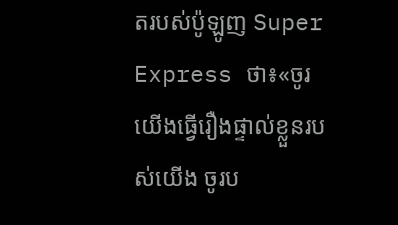តរបស់ប៉ូឡូញ Super Express ថា៖«ចូរយើងធ្វើរឿងផ្ទាល់ខ្លួនរបស់យើង ចូរប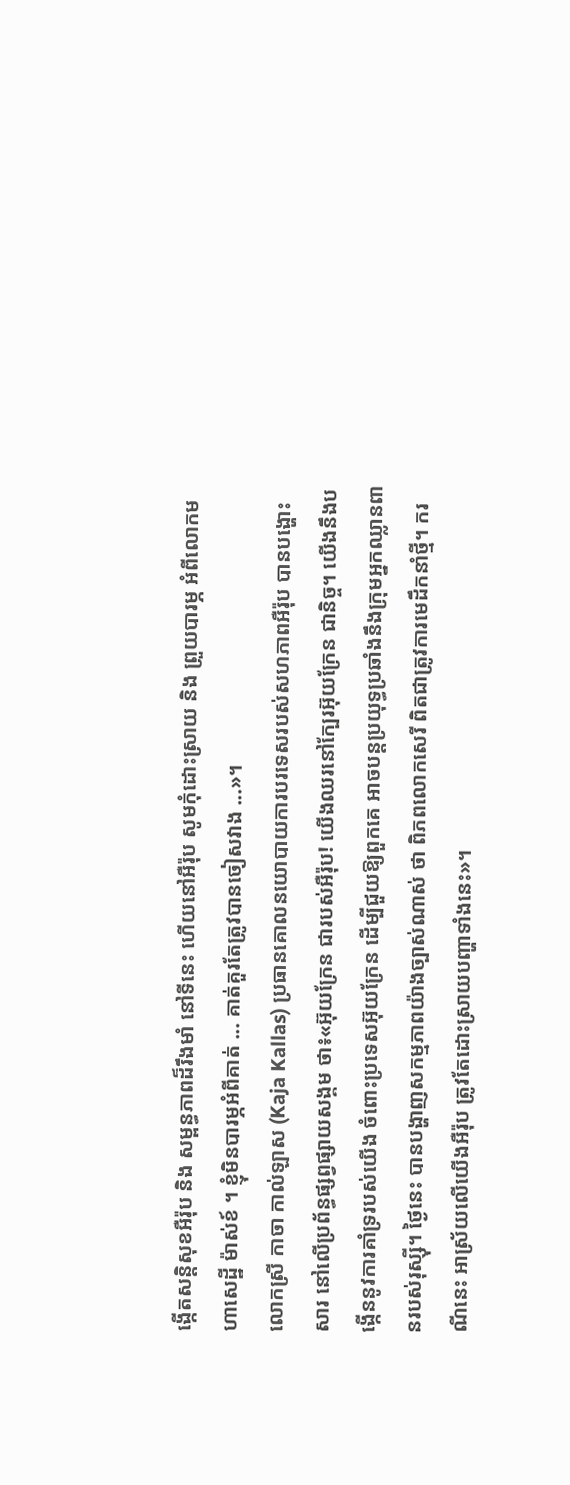ង្កើតសន្តិសុខអឺរ៉ុប និង សម្ពន្ធភាពដ៏រឹងមាំ នៅទីនេះ ហើយនៅអឺរ៉ុប សូមកុំដោះស្រាយ និង ព្រួយបារម្ភ អំពីលោកមហាសេដ្ឋី ម៉ាស់ខ៍ ។ ខ្ញុំមិនបារម្ភអំពីគាត់ ... គាត់គួរតែត្រូវបានចៀសវាង ...»។
លោកស្រី កាចា កាល់ឡាស (Kaja Kallas) ប្រធានគោលនយោបាយការបរទេសរបស់សហភាពអឺរ៉ុប បានបង្ហោះសារ នៅលើប្រព័ន្ធផ្សព្វផ្សាយសង្គម ថា៖«អ៊ុយក្រែន ជារបស់អឺរ៉ុប! យើងឈរនៅក្បែរអ៊ុយក្រែន ជានិច្ច។ យើងនឹងបង្កើននូវការគាំទ្ររបស់យើង ចំពោះប្រទេសអ៊ុយក្រែន ដើម្បីជួយឱ្យពួកគេ អាចបន្តប្រយុទ្ធប្រឆាំងនឹងក្រុមអ្នកឈ្លានពានរបស់រុស្ស៊ី។ ថ្ងៃនេះ បានបង្ហាញសកម្មភាពយ៉ាងច្បាស់ណាស់ ថា ពិភពលោកសេរី ពិតជាត្រូវការមេដឹកនាំថ្មី។ ករណីនេះ អាស្រ័យលើយើងអឺរ៉ុប ត្រូវតែដោះស្រាយបញ្ហាទាំងនេះ»។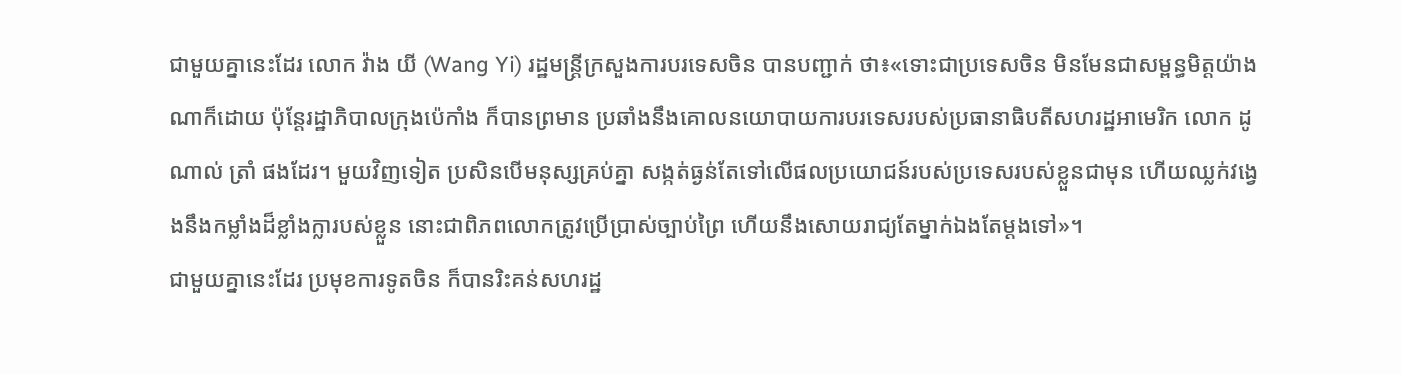ជាមួយគ្នានេះដែរ លោក វ៉ាង យី (Wang Yi) រដ្ឋមន្រ្ដីក្រសួងការបរទេសចិន បានបញ្ជាក់ ថា៖«ទោះជាប្រទេសចិន មិនមែនជាសម្ពន្ធមិត្តយ៉ាងណាក៏ដោយ ប៉ុន្ដែរដ្ឋាភិបាលក្រុងប៉េកាំង ក៏បានព្រមាន ប្រឆាំងនឹងគោលនយោបាយការបរទេសរបស់ប្រធានាធិបតីសហរដ្ឋអាមេរិក លោក ដូណាល់ ត្រាំ ផងដែរ។ មួយវិញទៀត ប្រសិនបើមនុស្សគ្រប់គ្នា សង្កត់ធ្ងន់តែទៅលើផលប្រយោជន៍របស់ប្រទេសរបស់ខ្លួនជាមុន ហើយឈ្លក់វង្វេងនឹងកម្លាំងដ៏ខ្លាំងក្លារបស់ខ្លួន នោះជាពិភពលោកត្រូវប្រើប្រាស់ច្បាប់ព្រៃ ហើយនឹងសោយរាជ្យតែម្នាក់ឯងតែម្ដងទៅ»។
ជាមួយគ្នានេះដែរ ប្រមុខការទូតចិន ក៏បានរិះគន់សហរដ្ឋ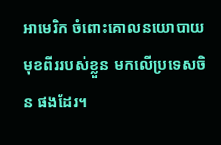អាមេរិក ចំពោះគោលនយោបាយមុខពីររបស់ខ្លួន មកលើប្រទេសចិន ផងដែរ។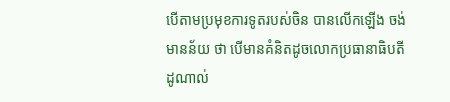បើតាមប្រមុខការទូតរបស់ចិន បានលើកឡើង ចង់មានន័យ ថា បើមានគំនិតដូចលោកប្រធានាធិបតី ដូណាល់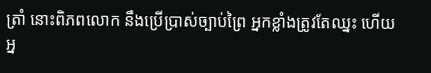ត្រាំ នោះពិភពលោក នឹងប្រើប្រាស់ច្បាប់ព្រៃ អ្នកខ្លាំងត្រូវតែឈ្នះ ហើយអ្ន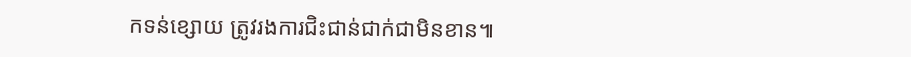កទន់ខ្សោយ ត្រូវរងការជិះជាន់ជាក់ជាមិនខាន៕